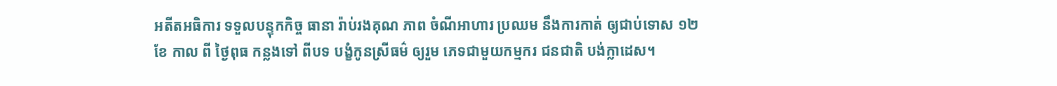អតីតអធិការ ទទួលបន្ទុកកិច្ច ធានា រ៉ាប់រងគុណ ភាព ចំណីអាហារ ប្រឈម នឹងការកាត់ ឲ្យជាប់ទោស ១២ ខែ កាល ពី ថ្ងៃពុធ កន្លងទៅ ពីបទ បង្ខំកូនស្រីធម៌ ឲ្យរួម ភេទជាមួយកម្មករ ជនជាតិ បង់ក្លាដេស។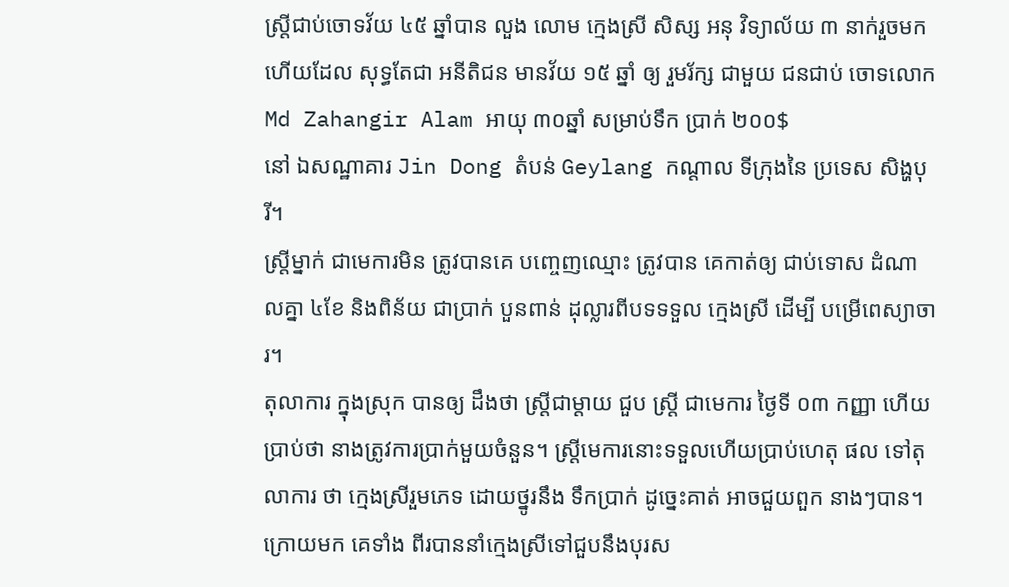ស្រ្តីជាប់ចោទវ័យ ៤៥ ឆ្នាំបាន លួង លោម ក្មេងស្រី សិស្ស អនុ វិទ្យាល័យ ៣ នាក់រួចមក ហើយដែល សុទ្ធតែជា អនីតិជន មានវ័យ ១៥ ឆ្នាំ ឲ្យ រួមរ័ក្ស ជាមួយ ជនជាប់ ចោទលោក Md Zahangir Alam អាយុ ៣០ឆ្នាំ សម្រាប់ទឹក ប្រាក់ ២០០$
នៅ ឯសណ្ឋាគារ Jin Dong តំបន់ Geylang កណ្តាល ទីក្រុងនៃ ប្រទេស សិង្ហបុរី។
ស្ត្រីម្នាក់ ជាមេការមិន ត្រូវបានគេ បញ្ចេញឈ្មោះ ត្រូវបាន គេកាត់ឲ្យ ជាប់ទោស ដំណាលគ្នា ៤ខែ និងពិន័យ ជាប្រាក់ បួនពាន់ ដុល្លារពីបទទទួល ក្មេងស្រី ដើម្បី បម្រើពេស្យាចារ។
តុលាការ ក្នុងស្រុក បានឲ្យ ដឹងថា ស្ត្រីជាម្តាយ ជួប ស្រ្តី ជាមេការ ថ្ងៃទី ០៣ កញ្ញា ហើយប្រាប់ថា នាងត្រូវការប្រាក់មួយចំនួន។ ស្រ្តីមេការនោះទទួលហើយប្រាប់ហេតុ ផល ទៅតុលាការ ថា ក្មេងស្រីរួមភេទ ដោយថ្នូរនឹង ទឹកប្រាក់ ដូច្នេះគាត់ អាចជួយពួក នាងៗបាន។
ក្រោយមក គេទាំង ពីរបាននាំក្មេងស្រីទៅជួបនឹងបុរស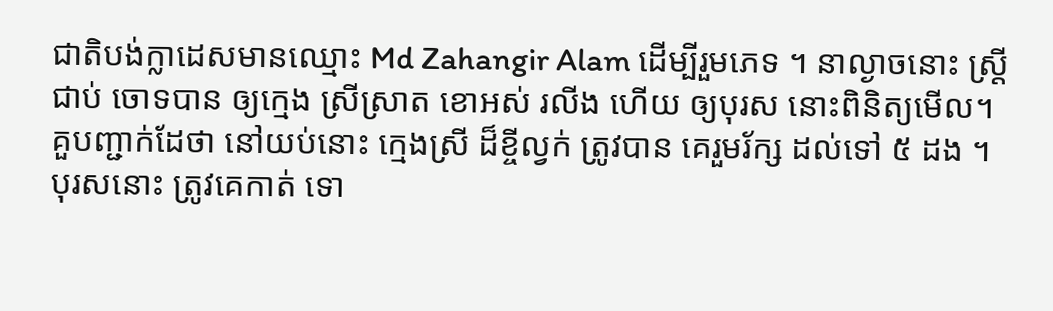ជាតិបង់ក្លាដេសមានឈ្មោះ Md Zahangir Alam ដើម្បីរួមភេទ ។ នាល្ងាចនោះ ស្ត្រីជាប់ ចោទបាន ឲ្យក្មេង ស្រីស្រាត ខោអស់ រលីង ហើយ ឲ្យបុរស នោះពិនិត្យមើល។ គួបញ្ជាក់ដែថា នៅយប់នោះ ក្មេងស្រី ដ៏ខ្ចីល្វក់ ត្រូវបាន គេរួមរ័ក្ស ដល់ទៅ ៥ ដង ។
បុរសនោះ ត្រូវគេកាត់ ទោ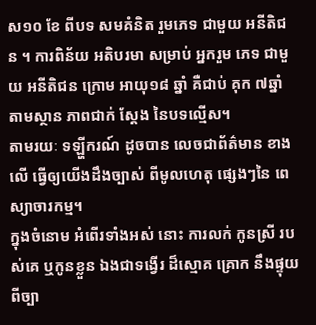ស១០ ខែ ពីបទ សមគំនិត រួមភេទ ជាមួយ អនីតិជន ។ ការពិន័យ អតិបរមា សម្រាប់ អ្នករួម ភេទ ជាមួយ អនីតិជន ក្រោម អាយុ១៨ ឆ្នាំ គឺជាប់ គុក ៧ឆ្នាំ តាមស្ថាន ភាពជាក់ ស្តែង នៃបទល្មើស។
តាមរយៈ ទឡ្ហីករណ៍ ដូចបាន លេចជាព័ត៌មាន ខាងលើ ធ្វើឲ្យយើងដឹងច្បាស់ ពីមូលហេតុ ផ្សេងៗនៃ ពេស្យាចារកម្ម។
ក្នុងចំនោម អំពើរទាំងអស់ នោះ ការលក់ កូនស្រី របស់គេ ឬកូនខ្លួន ឯងជាទង្វើរ ដ៏ស្មោគ គ្រោក នឹងផ្ទុយពីច្បា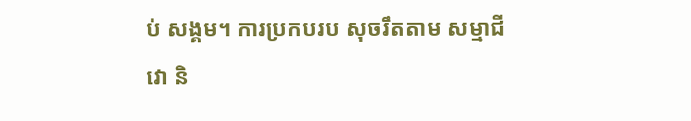ប់ សង្គម។ ការប្រកបរប សុចរឹតតាម សម្មាជីវោ និ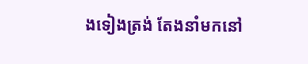ងទៀងត្រង់ តែងនាំមកនៅ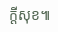ក្តីសុខ៕